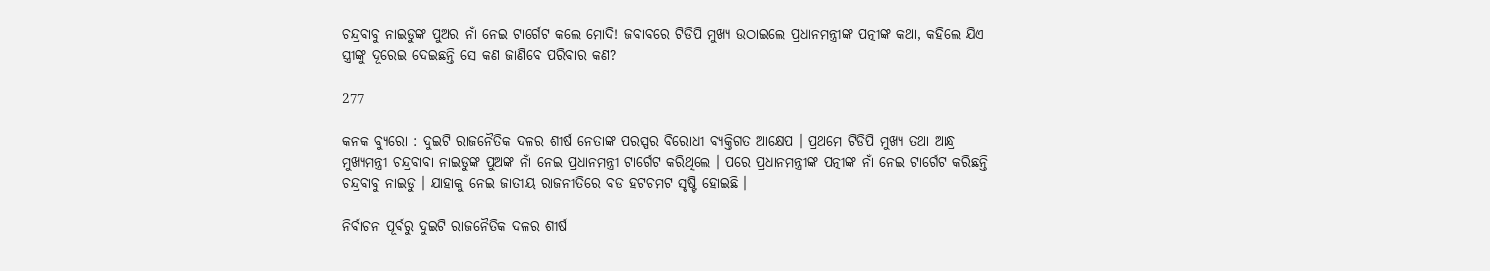ଚନ୍ଦ୍ରବାବୁ ନାଇଡୁଙ୍କ ପୁଅର ନାଁ ନେଇ ଟାର୍ଗେଟ କଲେ ମୋଦି! ଜବାବରେ ଟିଡିପି ମୁଖ୍ୟ ଉଠାଇଲେ ପ୍ରଧାନମନ୍ତ୍ରୀଙ୍କ ପତ୍ନୀଙ୍କ କଥା, କହିଲେ ଯିଏ ସ୍ତ୍ରୀଙ୍କୁ ଦୂରେଇ ଦେଇଛନ୍ତି ସେ କଣ ଜାଣିବେ ପରିବାର କଣ?

277

କନକ ବ୍ୟୁରୋ : ଦୁଇଟି ରାଜନୈତିକ ଦଳର ଶୀର୍ଷ ନେତାଙ୍କ ପରସ୍ପର ବିରୋଧୀ ବ୍ୟକ୍ତିଗତ ଆକ୍ଷେପ । ପ୍ରଥମେ ଟିଡିପି ମୁଖ୍ୟ ତଥା ଆନ୍ଧ୍ର ମୁଖ୍ୟମନ୍ତ୍ରୀ ଚନ୍ଦ୍ରବାବା ନାଇଡୁଙ୍କ ପୁଅଙ୍କ ନାଁ ନେଇ ପ୍ରଧାନମନ୍ତ୍ରୀ ଟାର୍ଗେଟ କରିଥିଲେ । ପରେ ପ୍ରଧାନମନ୍ତ୍ରୀଙ୍କ ପତ୍ନୀଙ୍କ ନାଁ ନେଇ ଟାର୍ଗେଟ କରିଛନ୍ତି ଚନ୍ଦ୍ରବାବୁ ନାଇଡୁ । ଯାହାକୁ ନେଇ ଜାତୀୟ ରାଜନୀତିରେ ବଡ ହଟଚମଟ ସୃଷ୍ଟି ହୋଇଛି ।

ନିର୍ବାଚନ ପୂର୍ବରୁ ଦୁଇଟି ରାଜନୈତିକ ଦଳର ଶୀର୍ଷ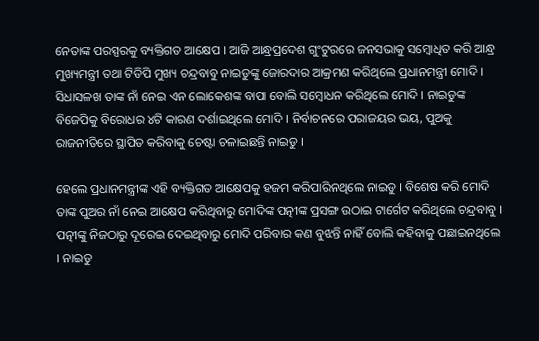ନେତାଙ୍କ ପରସ୍ପରକୁ ବ୍ୟକ୍ତିଗତ ଆକ୍ଷେପ । ଆଜି ଆନ୍ଧ୍ରପ୍ରଦେଶ ଗୁଂଟୁରରେ ଜନସଭାକୁ ସମ୍ବୋଧିତ କରି ଆନ୍ଧ୍ର ମୁଖ୍ୟମନ୍ତ୍ରୀ ତଥା ଟିଡିପି ମୁଖ୍ୟ ଚନ୍ଦ୍ରବାବୁ ନାଇଡୁଙ୍କୁ ଜୋରଦାର ଆକ୍ରମଣ କରିଥିଲେ ପ୍ରଧାନମନ୍ତ୍ରୀ ମୋଦି । ସିଧାସଳଖ ତାଙ୍କ ନାଁ ନେଇ ଏନ ଲୋକେଶଙ୍କ ବାପା ବୋଲି ସମ୍ବୋଧନ କରିଥିଲେ ମୋଦି । ନାଇଡୁଙ୍କ ବିଜେପିକୁ ବିରୋଧର ୪ଟି କାରଣ ଦର୍ଶାଇଥିଲେ ମୋଦି । ନିର୍ବାଚନରେ ପରାଜୟର ଭୟ, ପୁଅକୁ ରାଜନୀତିରେ ସ୍ଥାପିତ କରିବାକୁ ଚେଷ୍ଟା ଚଳାଇଛନ୍ତି ନାଇଡୁ ।

ହେଲେ ପ୍ରଧାନମନ୍ତ୍ରୀଙ୍କ ଏହି ବ୍ୟକ୍ତିଗତ ଆକ୍ଷେପକୁ ହଜମ କରିପାରିନଥିଲେ ନାଇଡୁ । ବିଶେଷ କରି ମୋଦି ତାଙ୍କ ପୁଅର ନାଁ ନେଇ ଆକ୍ଷେପ କରିଥିବାରୁ ମୋଦିଙ୍କ ପତ୍ନୀଙ୍କ ପ୍ରସଙ୍ଗ ଉଠାଇ ଟାର୍ଗେଟ କରିଥିଲେ ଚନ୍ଦ୍ରବାବୁ । ପତ୍ନୀଙ୍କୁ ନିଜଠାରୁ ଦୂରେଇ ଦେଇଥିବାରୁ ମୋଦି ପରିବାର କଣ ବୁଝନ୍ତି ନାହିଁ ବୋଲି କହିବାକୁ ପଛାଇନଥିଲେ । ନାଇଡୁ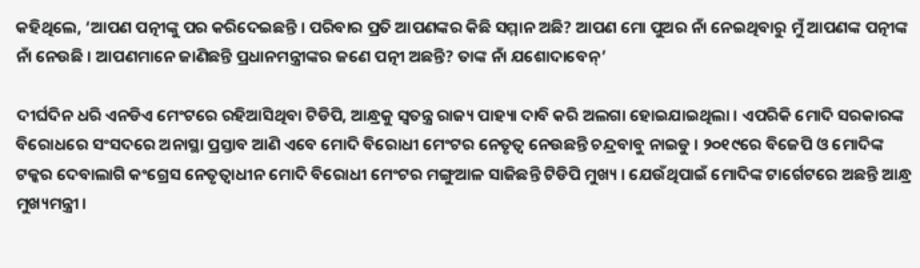କହିଥିଲେ, ‘ଆପଣ ପତ୍ନୀଙ୍କୁ ପର କରିଦେଇଛନ୍ତି । ପରିବାର ପ୍ରତି ଆପଣଙ୍କର କିଛି ସମ୍ମାନ ଅଛି? ଆପଣ ମୋ ପୁଅର ନାଁ ନେଇଥିବାରୁ ମୁଁ ଆପଣଙ୍କ ପତ୍ନୀଙ୍କ ନାଁ ନେଉଛି । ଆପଣମାନେ ଜାଣିଛନ୍ତି ପ୍ରଧାନମନ୍ତ୍ରୀଙ୍କର ଜଣେ ପତ୍ନୀ ଅଛନ୍ତି? ତାଙ୍କ ନାଁ ଯଶୋଦାବେନ୍’

ଦୀର୍ଘଦିନ ଧରି ଏନଡିଏ ମେଂଟରେ ରହିଆସିଥିବା ଟିଡିପି, ଆନ୍ଧ୍ରକୁ ସ୍ୱତନ୍ତ୍ର ରାଜ୍ୟ ପାହ୍ୟା ଦାବି କରି ଅଲଗା ହୋଇଯାଇଥିଲା । ଏପରିକି ମୋଦି ସରକାରଙ୍କ ବିରୋଧରେ ସଂସଦରେ ଅନାସ୍ଥା ପ୍ରସ୍ତାବ ଆଣି ଏବେ ମୋଦି ବିରୋଧୀ ମେଂଟର ନେତୃତ୍ୱ ନେଉଛନ୍ତି ଚନ୍ଦ୍ରବାବୁ ନାଇଡୁ । ୨୦୧୯ରେ ବିଜେପି ଓ ମୋଦିଙ୍କ ଟକ୍କର ଦେବାଲାଗି କଂଗ୍ରେସ ନେତୃତ୍ୱାଧୀନ ମୋଦି ବିରୋଧୀ ମେଂଟର ମଙ୍ଗୁଆଳ ସାଜିଛନ୍ତି ଟିଡିପି ମୁଖ୍ୟ । ଯେଉଁଥିପାଇଁ ମୋଦିଙ୍କ ଟାର୍ଗେଟରେ ଅଛନ୍ତି ଆନ୍ଧ୍ର ମୁଖ୍ୟମନ୍ତ୍ରୀ ।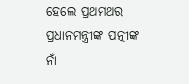ହେଲେ ପ୍ରଥମଥର ପ୍ରଧାନମନ୍ତ୍ରୀଙ୍କ ପତ୍ନୀଙ୍କ ନାଁ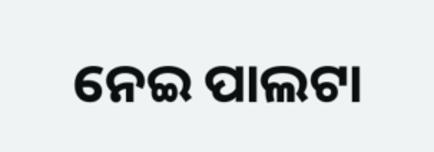ନେଇ ପାଲଟା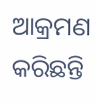ଆକ୍ରମଣ କରିଛନ୍ତି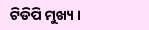ଟିଡିପି ମୁଖ୍ୟ ।